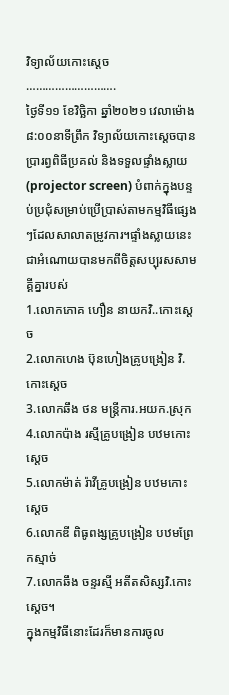វិទ្យាល័យកោះស្ដេច
……………………….
ថ្ងៃទី១១ ខែវិច្ឆិកា ឆ្នាំ២០២១ វេលាម៉ោង៨:០០នាទីព្រឹក វិទ្យាល័យកោះស្ដេចបានប្រារព្វពិធីប្រគល់ និងទទួលផ្ទាំងស្លាយ(projector screen) បំពាក់ក្នុងបន្ទប់ប្រជុំសម្រាប់ប្រើប្រាស់តាមកម្មវិធីផ្សេងៗដែលសាលាតម្រូវការ។ផ្ទាំងស្លាយនេះជាអំណោយបានមកពីចិត្តសប្បុរសសាមគ្គីគ្នារបស់
1.លោកភោគ ហឿន នាយកវិ..កោះស្ដេច
2.លោកហេង ប៊ុនហៀងគ្រូបង្រៀន វិ.កោះស្ដេច
3.លោកឆឹង ថន មន្រ្តីការ.អយក.ស្រុក
4.លោកប៉ាង រស្មីគ្រូបង្រៀន បឋមកោះស្ដេច
5.លោកម៉ាត់ រ៉ាវីគ្រូបង្រៀន បឋមកោះស្ដេច
6.លោកឌី ពិធូពង្សគ្រូបង្រៀន បឋមព្រែកស្មាច់
7.លោកឆឹង ចន្ទរស្មី អតីតសិស្សវិ.កោះស្ដេច។
ក្នុងកម្មវិធីនោះដែរក៏មានការចូល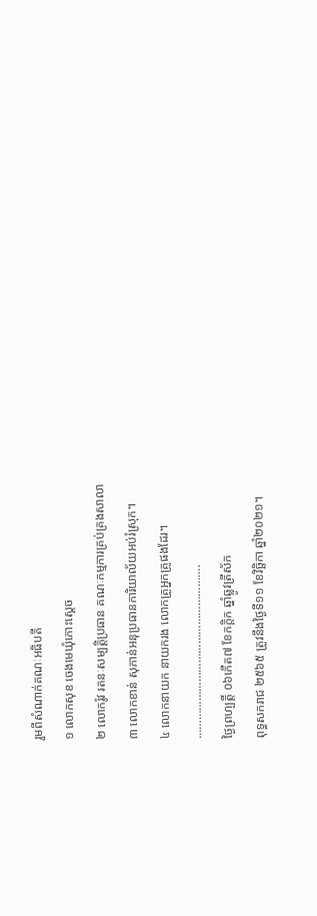រួមពីសំណាក់គណៈអធិបតី
១ លោកសុខ ចេងមេឃុំកោះស្ដេច
២ លោករ៉ូវ រតនៈសម្បត្តិប្រធាន គណៈកម្មការគ្រប់គ្រងសាលា
៣ លោកខាន់ សុភាន់អនុប្រធានការិយាល័យអប់រំស្រុក។
៤ លោកនាយក នាយករង លោកគ្រូអ្នកគ្រូផងដែរ។
……………………………………………….
ថ្ងៃព្រហ្បត្តិ៍ ០៦កើត៧ ខែកក្តិក ឆ្នាំឆ្លូវត្រីស័ក
ពុទ្ធសករាជ ២៥៦៥ ត្រូវនឹងថ្ងៃទី១១ ខែវិច្ឆិកា ឆ្នាំ២០២១។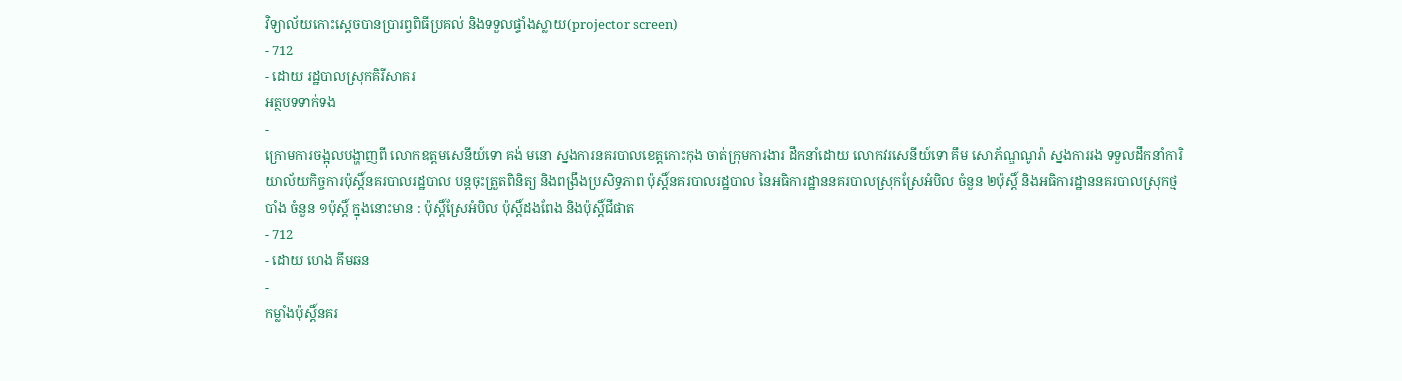វិទ្យាល័យកោះស្ដេចបានប្រារព្វពិធីប្រគល់ និងទទួលផ្ទាំងស្លាយ(projector screen)
- 712
- ដោយ រដ្ឋបាលស្រុកគិរីសាគរ
អត្ថបទទាក់ទង
-
ក្រោមការចង្អុលបង្ហាញពី លោកឧត្តមសេនីយ៍ទោ គង់ មនោ ស្នងការនគរបាលខេត្តកោះកុង ចាត់ក្រុមការងារ ដឹកនាំដោយ លោកវរសេនីយ៍ទោ គឹម សោភ័ណ្ឌណូរ៉ា ស្នងការរង ទទួលដឹកនាំការិយាល័យកិច្ចការប៉ុស្តិ៍នគរបាលរដ្ឋបាល បន្តចុះត្រួតពិនិត្យ និងពង្រឹងប្រសិទ្ធភាព ប៉ុស្តិ៍នគរបាលរដ្ឋបាល នៃអធិការដ្ឋាននគរបាលស្រុកស្រែអំបិល ចំនួន ២ប៉ុស្តិ៍ និងអធិការដ្ឋាននគរបាលស្រុកថ្មបាំង ចំនួន ១ប៉ុស្តិ៍ ក្នុងនោះមាន : ប៉ុស្តិ៍ស្រែអំបិល ប៉ុស្តិ៍ដងពែង និងប៉ុស្តិ៍ជីផាត
- 712
- ដោយ ហេង គីមឆន
-
កម្លាំងប៉ុស្តិ៍នគរ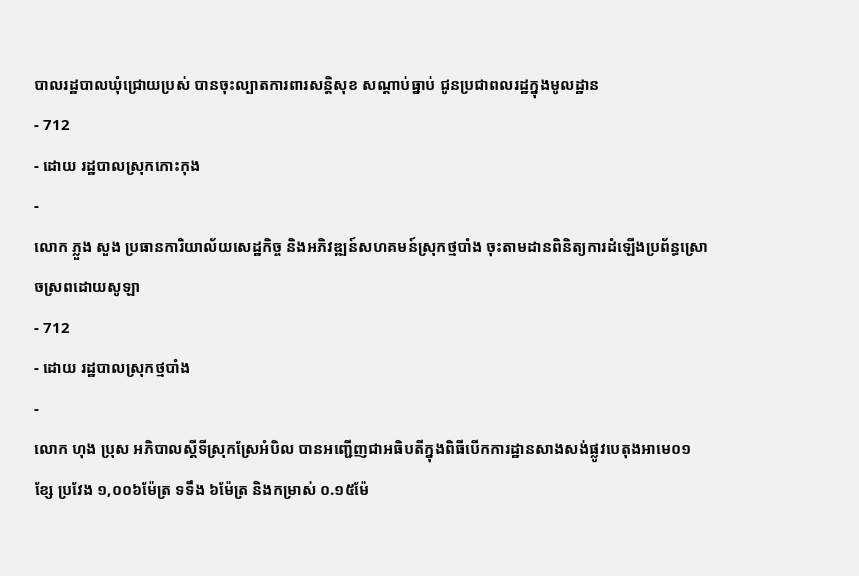បាលរដ្ឋបាលឃុំជ្រោយប្រស់ បានចុះល្បាតការពារសន្តិសុខ សណ្តាប់ធ្នាប់ ជូនប្រជាពលរដ្ឋក្នុងមូលដ្ឋាន
- 712
- ដោយ រដ្ឋបាលស្រុកកោះកុង
-
លោក ភ្លួង សួង ប្រធានការិយាល័យសេដ្ឋកិច្ច និងអភិវឌ្ឍន៍សហគមន៍ស្រុកថ្មបាំង ចុះតាមដានពិនិត្យការដំឡើងប្រព័ន្ធស្រោចស្រពដោយសូឡា
- 712
- ដោយ រដ្ឋបាលស្រុកថ្មបាំង
-
លោក ហុង ប្រុស អភិបាលស្តីទីស្រុកស្រែអំបិល បានអញ្ជើញជាអធិបតីក្នុងពិធីបើកការដ្ឋានសាងសង់ផ្លូវបេតុងអាមេ០១ខ្សែ ប្រវែង ១,០០៦ម៉ែត្រ ទទឹង ៦ម៉ែត្រ និងកម្រាស់ ០.១៥ម៉ែ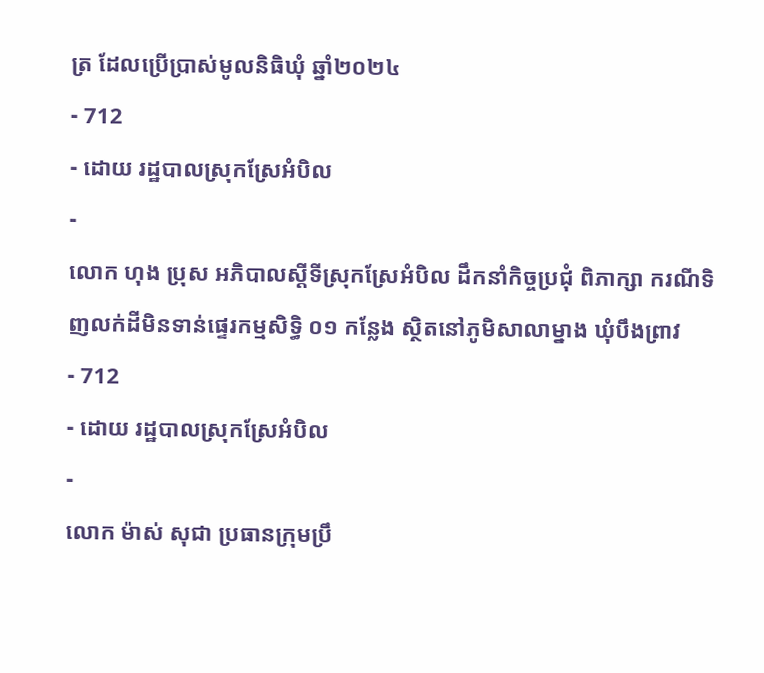ត្រ ដែលប្រើប្រាស់មូលនិធិឃុំ ឆ្នាំ២០២៤
- 712
- ដោយ រដ្ឋបាលស្រុកស្រែអំបិល
-
លោក ហុង ប្រុស អភិបាលស្តីទីស្រុកស្រែអំបិល ដឹកនាំកិច្ចប្រជុំ ពិភាក្សា ករណីទិញលក់ដីមិនទាន់ផ្ទេរកម្មសិទ្ធិ ០១ កន្លែង ស្ថិតនៅភូមិសាលាម្នាង ឃុំបឹងព្រាវ
- 712
- ដោយ រដ្ឋបាលស្រុកស្រែអំបិល
-
លោក ម៉ាស់ សុជា ប្រធានក្រុមប្រឹ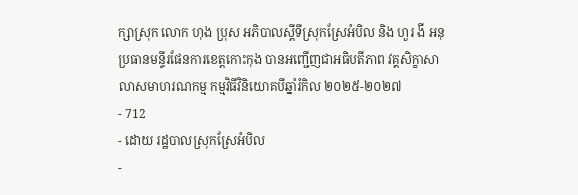ក្សាស្រុក លោក ហុង ប្រុស អភិបាលស្តីទីស្រុកស្រែអំបិល និង ហួរ ងី អនុប្រធានមន្ទីរផែនការខេត្តកោះកុង បានអញ្ជើញជាអធិបតីភាព វគ្គសិក្ខាសាលាសមាហរណកម្ម កម្មវិធីវិនិយោគបីឆ្នាំរំកិល ២០២៥-២០២៧
- 712
- ដោយ រដ្ឋបាលស្រុកស្រែអំបិល
-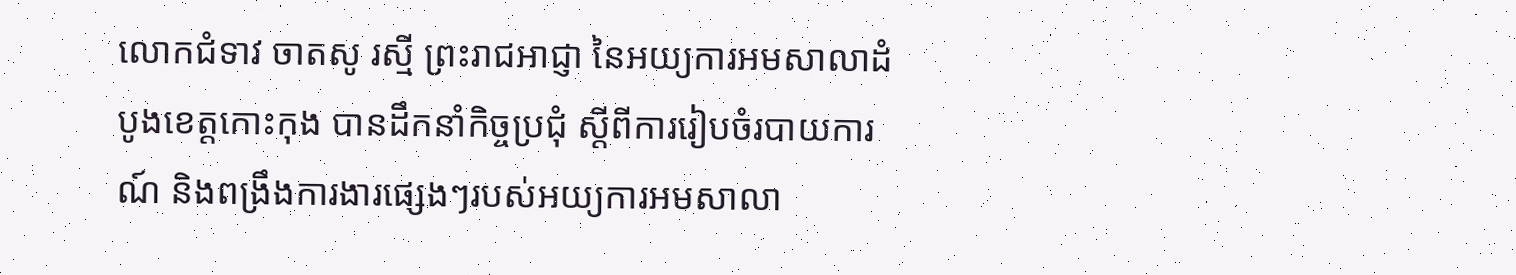លោកជំទាវ ចាតសូ រស្មី ព្រះរាជអាជ្ញា នៃអយ្យការអមសាលាដំបូងខេត្តកោះកុង បានដឹកនាំកិច្ចប្រជុំ ស្ដីពីការរៀបចំរបាយការណ៍ និងពង្រឹងការងារផ្សេងៗរបស់អយ្យការអមសាលា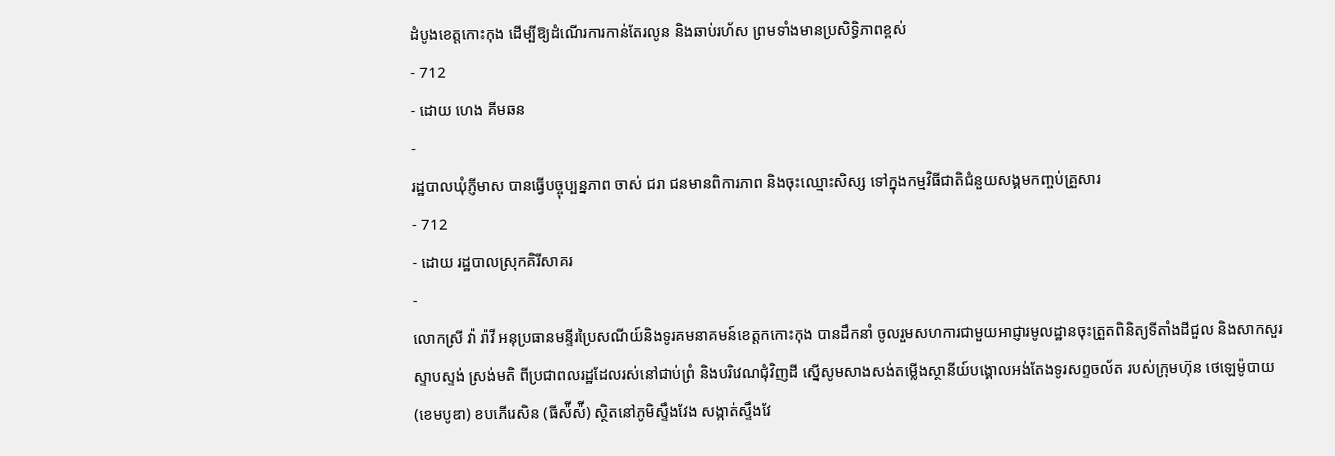ដំបូងខេត្តកោះកុង ដើម្បីឱ្យដំណើរការកាន់តែរលូន និងឆាប់រហ័ស ព្រមទាំងមានប្រសិទ្ធិភាពខ្ពស់
- 712
- ដោយ ហេង គីមឆន
-
រដ្ឋបាលឃុំភ្ញីមាស បានធ្វើបច្ចុប្បន្នភាព ចាស់ ជរា ជនមានពិការភាព និងចុះឈ្មោះសិស្ស ទៅក្នុងកម្មវិធីជាតិជំនួយសង្គមកញ្ចប់គ្រួសារ
- 712
- ដោយ រដ្ឋបាលស្រុកគិរីសាគរ
-
លោកស្រី វ៉ា រ៉ាវី អនុប្រធានមន្ទីរប្រៃសណីយ៍និងទូរគមនាគមន៍ខេត្តកកោះកុង បានដឹកនាំ ចូលរួមសហការជាមួយអាជ្ញារមូលដ្ឋានចុះត្រួតពិនិត្យទីតាំងដីជួល និងសាកសួរ ស្ទាបស្ទង់ ស្រង់មតិ ពីប្រជាពលរដ្ឋដែលរស់នៅជាប់ព្រំ និងបរិវេណជុំវិញដី ស្នេីសូមសាងសង់តម្លេីងស្ថានីយ៍បង្គោលអង់តែងទូរសព្ទចល័ត របស់ក្រុមហ៊ុន ថេឡេម៉ូបាយ(ខេមបូឌា) ខបភេីរេសិន (ធីស៉ីស៉ី) ស្ថិតនៅភូមិស្ទឹងវែង សង្កាត់ស្ទឹងវែ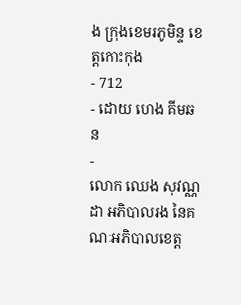ង ក្រុងខេមរភូមិន្ទ ខេត្តកោះកុង
- 712
- ដោយ ហេង គីមឆន
-
លោក ឈេង សុវណ្ណដា អភិបាលរង នៃគណៈអភិបាលខេត្ត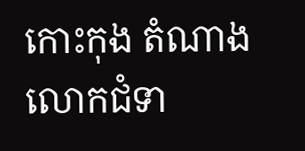កោះកុង តំណាងលោកជំទា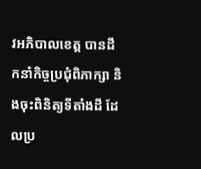វអភិបាលខេត្ត បានដឹកនាំកិច្ចប្រជុំពិភាក្សា និងចុះពិនិត្យទីតាំងដី ដែលប្រ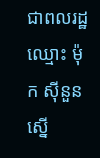ជាពលរដ្ឋឈ្មោះ ម៉ុក សុីនួន ស្នើ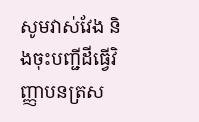សូមវាស់វែង និងចុះបញ្ជីដីធ្វើវិញ្ញាបនត្រស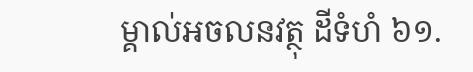ម្គាល់អចលនវត្ថុ ដីទំហំ ៦១.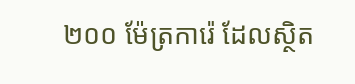២០០ ម៉ែត្រការ៉េ ដែលស្ថិត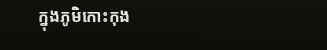ក្នុងភូមិកោះកុង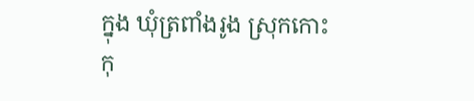ក្នុង ឃុំត្រពាំងរូង ស្រុកកោះកុ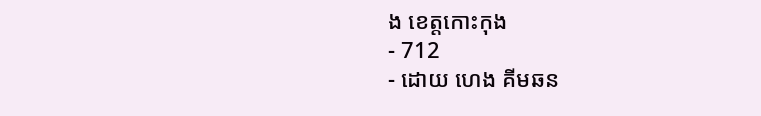ង ខេត្តកោះកុង
- 712
- ដោយ ហេង គីមឆន